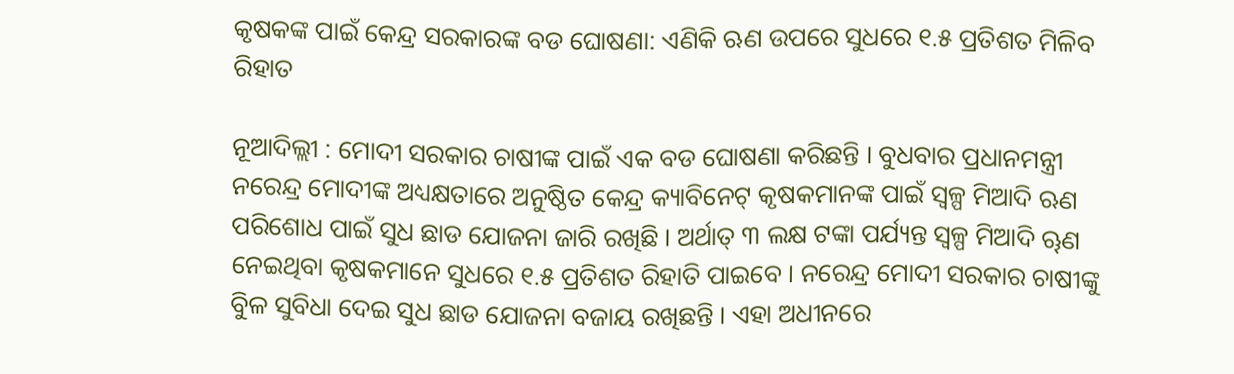କୃଷକଙ୍କ ପାଇଁ କେନ୍ଦ୍ର ସରକାରଙ୍କ ବଡ ଘୋଷଣା: ଏଣିକି ଋଣ ଉପରେ ସୁଧରେ ୧.୫ ପ୍ରତିଶତ ମିଳିବ ରିହାତ

ନୂଆଦିଲ୍ଲୀ : ମୋଦୀ ସରକାର ଚାଷୀଙ୍କ ପାଇଁ ଏକ ବଡ ଘୋଷଣା କରିଛନ୍ତି । ବୁଧବାର ପ୍ରଧାନମନ୍ତ୍ରୀ ନରେନ୍ଦ୍ର ମୋଦୀଙ୍କ ଅଧ୍ୟକ୍ଷତାରେ ଅନୁଷ୍ଠିତ କେନ୍ଦ୍ର କ୍ୟାବିନେଟ୍‌ କୃଷକମାନଙ୍କ ପାଇଁ ସ୍ୱଳ୍ପ ମିଆଦି ଋଣ ପରିଶୋଧ ପାଇଁ ସୁଧ ଛାଡ ଯୋଜନା ଜାରି ରଖିଛି । ଅର୍ଥାତ୍‌ ୩ ଲକ୍ଷ ଟଙ୍କା ପର୍ଯ୍ୟନ୍ତ ସ୍ୱଳ୍ପ ମିଆଦି ୠଣ ନେଇଥିବା କୃଷକମାନେ ସୁଧରେ ୧.୫ ପ୍ରତିଶତ ରିହାତି ପାଇବେ । ନରେନ୍ଦ୍ର ମୋଦୀ ସରକାର ଚାଷୀଙ୍କୁ ବିୁଳ ସୁବିଧା ଦେଇ ସୁଧ ଛାଡ ଯୋଜନା ବଜାୟ ରଖିଛନ୍ତି । ଏହା ଅଧୀନରେ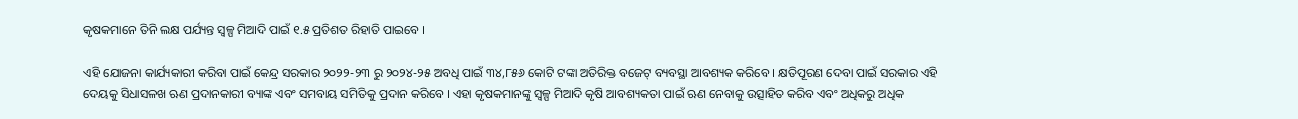କୃଷକମାନେ ତିନି ଲକ୍ଷ ପର୍ଯ୍ୟନ୍ତ ସ୍ୱଳ୍ପ ମିଆଦି ପାଇଁ ୧.୫ ପ୍ରତିଶତ ରିହାତି ପାଇବେ ।

ଏହି ଯୋଜନା କାର୍ଯ୍ୟକାରୀ କରିବା ପାଇଁ କେନ୍ଦ୍ର ସରକାର ୨୦୨୨-୨୩ ରୁ ୨୦୨୪-୨୫ ଅବଧି ପାଇଁ ୩୪,୮୫୬ କୋଟି ଟଙ୍କା ଅତିରିକ୍ତ ବଜେଟ୍‌ ବ୍ୟବସ୍ଥା ଆବଶ୍ୟକ କରିବେ । କ୍ଷତିପୂରଣ ଦେବା ପାଇଁ ସରକାର ଏହି ଦେୟକୁ ସିଧାସଳଖ ଋଣ ପ୍ରଦାନକାରୀ ବ୍ୟାଙ୍କ ଏବଂ ସମବାୟ ସମିତିକୁ ପ୍ରଦାନ କରିବେ । ଏହା କୃଷକମାନଙ୍କୁ ସ୍ୱଳ୍ପ ମିଆଦି କୃଷି ଆବଶ୍ୟକତା ପାଇଁ ଋଣ ନେବାକୁ ଉତ୍ସାହିତ କରିବ ଏବଂ ଅଧିକରୁ ଅଧିକ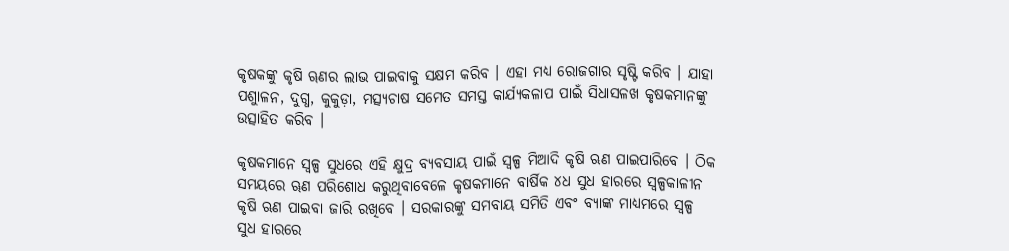କୃଷକଙ୍କୁ କୃଷି ୠଣର ଲାଭ ପାଇବାକୁ ସକ୍ଷମ କରିବ । ଏହା ମଧ୍ୟ ରୋଜଗାର ସୃଷ୍ଟି କରିବ । ଯାହା ପଶୁାଳନ, ଦୁଗ୍ଧ, କୁକୁଡ଼ା, ମତ୍ସ୍ୟଚାଷ ସମେତ ସମସ୍ତ କାର୍ଯ୍ୟକଳାପ ପାଇଁ ସିଧାସଳଖ କୃଷକମାନଙ୍କୁ ଉତ୍ସାହିତ କରିବ ।

କୃଷକମାନେ ସ୍ୱଳ୍ପ ସୁଧରେ ଏହି କ୍ଷୁଦ୍ର ବ୍ୟବସାୟ ପାଇଁ ସ୍ୱଳ୍ପ ମିଆଦି କୃଷି ଋଣ ପାଇପାରିବେ । ଠିକ ସମୟରେ ୠଣ ପରିଶୋଧ କରୁଥିବାବେଳେ କୃଷକମାନେ ବାର୍ଷିକ ୪ଧ ସୁଧ ହାରରେ ସ୍ୱଳ୍ପକାଳୀନ କୃଷି ଋଣ ପାଇବା ଜାରି ରଖିବେ । ସରକାରଙ୍କୁ ସମବାୟ ସମିତି ଏବଂ ବ୍ୟାଙ୍କ ମାଧ୍ୟମରେ ସ୍ୱଳ୍ପ ସୁଧ ହାରରେ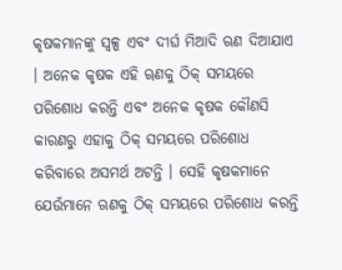କୃଷକମାନଙ୍କୁ ସ୍ୱଳ୍ପ ଏବଂ ଦୀର୍ଘ ମିଆଦି ଋଣ ଦିଆଯାଏ । ଅନେକ କୃଷକ ଏହି ୠଣକୁ ଠିକ୍‌ ସମୟରେ ପରିଶୋଧ କରନ୍ତି ଏବଂ ଅନେକ କୃଷକ କୌଣସି କାରଣରୁ ଏହାକୁ ଠିକ୍‌ ସମୟରେ ପରିଶୋଧ କରିବାରେ ଅସମର୍ଥ ଅଟନ୍ତି । ସେହି କୃଷକମାନେ ଯେଉଁମାନେ ଋଣକୁ ଠିକ୍‌ ସମୟରେ ପରିଶୋଧ କରନ୍ତି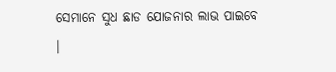ସେମାନେ ସୁଧ ଛାଡ ଯୋଜନାର ଲାଭ ପାଇବେ ।